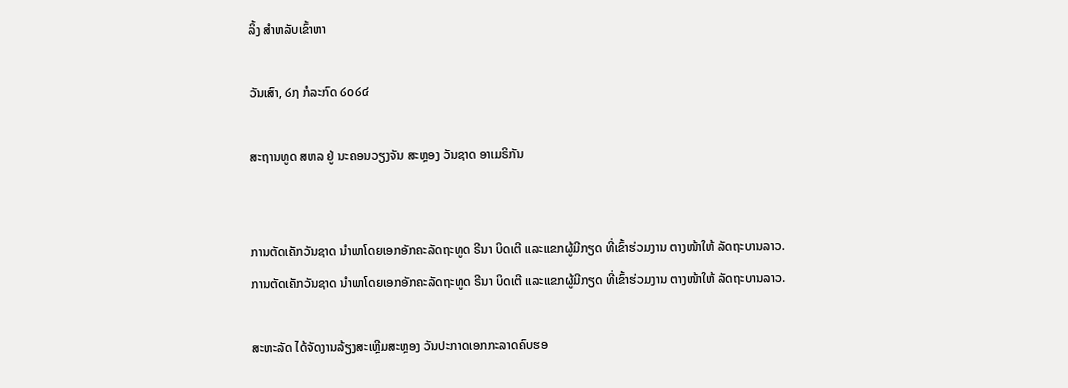ລິ້ງ ສຳຫລັບເຂົ້າຫາ

ວັນເສົາ, ໒໗ ກໍລະກົດ ໒໐໒໔

ສະຖານທູດ ສຫລ ຢູ່ ນະຄອນວຽງຈັນ ສະຫຼອງ ວັນຊາດ ອາເມຣິກັນ


ການຕັດເຄັກວັນຊາດ ນຳພາໂດຍເອກອັກຄະລັດຖະທູດ ຣີນາ ບິດເຕີ ແລະແຂກຜູ້ມີກຽດ ທີ່ເຂົ້າຮ່ວມງານ ຕາງໜ້າໃຫ້ ລັດຖະບານລາວ.
ການຕັດເຄັກວັນຊາດ ນຳພາໂດຍເອກອັກຄະລັດຖະທູດ ຣີນາ ບິດເຕີ ແລະແຂກຜູ້ມີກຽດ ທີ່ເຂົ້າຮ່ວມງານ ຕາງໜ້າໃຫ້ ລັດຖະບານລາວ.

ສະຫະລັດ ໄດ້ຈັດງານລ້ຽງສະເຫຼີມສະຫຼອງ ວັນປະກາດເອກກະລາດຄົບຮອ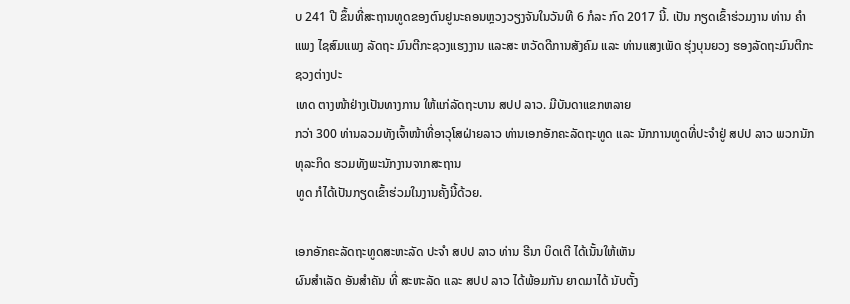ບ 241 ປີ ຂຶ້ນທີ່ສະຖານທູດຂອງຕົນຢູນະຄອນຫຼວງວຽງຈັນໃນວັນທີ 6 ກໍລະ ກົດ 2017 ນີ້. ເປັນ ກຽດເຂົ້າຮ່ວມງານ ທ່ານ ຄຳແພງ ໄຊສົມແພງ ລັດຖະ ມົນຕີກະຊວງແຮງງານ ແລະສະ ຫວັດດີການສັງຄົມ ແລະ ທ່ານແສງເພັດ ຮຸ່ງບຸນຍວງ ຮອງລັດຖະມົນຕີກະຊວງຕ່າງປະ
ເທດ ຕາງໜ້າຢ່າງເປັນທາງການ ໃຫ້ແກ່ລັດຖະບານ ສປປ ລາວ. ມີບັນດາແຂກຫລາຍ
ກວ່າ 300 ທ່ານລວມທັງເຈົ້າໜ້າທີ່ອາວຸໂສຝ່າຍລາວ ທ່ານເອກອັກຄະລັດຖະທູດ ແລະ ນັກການທູດທີ່ປະຈຳຢູ່ ສປປ ລາວ ພວກນັກທຸລະກິດ ຮວມທັງພະນັກງານຈາກສະຖານ
ທູດ ກໍໄດ້ເປັນກຽດເຂົ້າຮ່ວມໃນງານຄັ້ງນີ້ດ້ວຍ.

ເອກອັກຄະລັດຖະທູດສະຫະລັດ ປະຈຳ ສປປ ລາວ ທ່ານ ຣີນາ ບິດເຕີ ໄດ້ເນັ້ນໃຫ້ເຫັນ
ຜົນສຳເລັດ ອັນສຳຄັນ ທີ່ ສະຫະລັດ ແລະ ສປປ ລາວ ໄດ້ພ້ອມກັນ ຍາດມາໄດ້ ນັບຕັ້ງ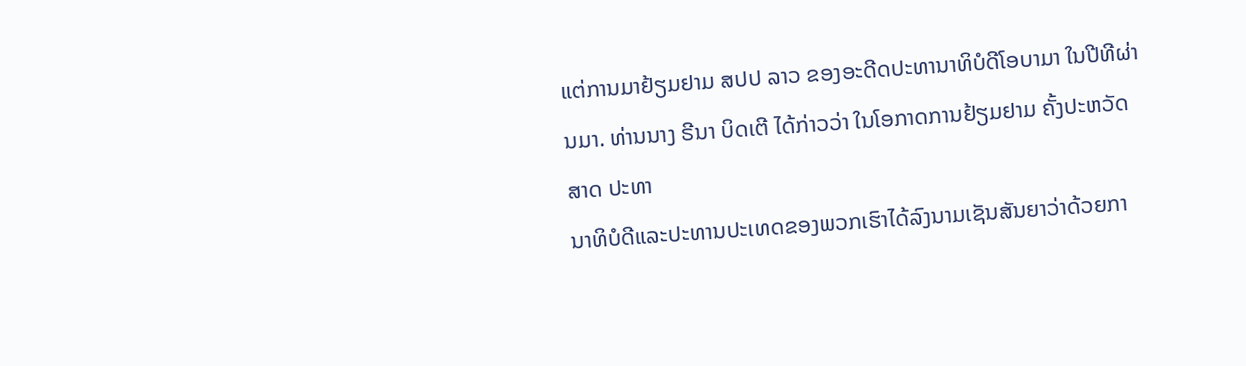ແຕ່ການມາຢ້ຽມຢາມ ສປປ ລາວ ຂອງອະດີດປະທານາທິບໍດີໂອບາມາ ໃນປີທີຜ່ານມາ. ທ່ານນາງ ຣີນາ ບິດເຕີ ໄດ້ກ່າວວ່າ ໃນໂອກາດການຢ້ຽມຢາມ ຄັ້ງປະຫວັດສາດ ປະທາ
ນາທິບໍດີແລະປະທານປະເທດຂອງພວກເຮົາໄດ້ລົງນາມເຊັນສັນຍາວ່າດ້ວຍກາ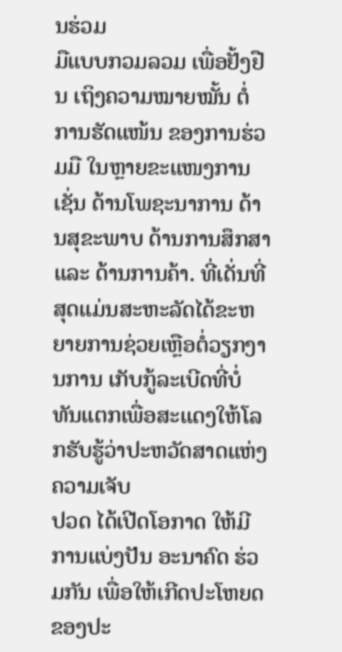ນຮ່ວມ
ມືແບບກວມລວມ ເພື່ອຢັ້ງຢືນ ເຖິງຄວາມໝາຍໝັ້ນ ຕໍ່ການຮັດແໜ້ນ ຂອງການຮ່ວມມື ໃນຫຼາຍຂະແໜງການ ເຊັ່ນ ດ້ານໂພຊະນາການ ດ້ານສຸຂະພາບ ດ້ານການສຶກສາແລະ ດ້ານການຄ້າ. ທີ່ເດັ່ນທີ່ສຸດແມ່ນສະຫະລັດໄດ້ຂະຫຍາຍການຊ່ວຍເຫຼືອຕໍ່ວຽກງານການ ເກັບກູ້ລະເບີດທີ່ບໍ່ທັນແຕກເພື່ອສະແດງໃຫ້ໂລກຮັບຮູ້ວ່າປະຫວັດສາດແຫ່ງຄວາມເຈັບ
ປວດ ໄດ້ເປີດໂອກາດ ໃຫ້ມີການແບ່ງປັນ ອະນາຄົດ ຮ່ວມກັນ ເພື່ອໃຫ້ເກີດປະໂຫຍດ ຂອງປະ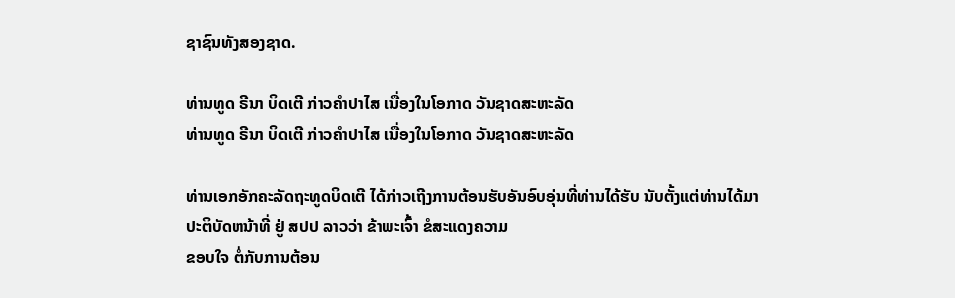ຊາຊົນທັງສອງຊາດ.

ທ່ານທູດ ຣີນາ ບິດເຕີ ກ່າວຄຳປາໄສ ເນື່ອງໃນໂອກາດ ວັນຊາດສະຫະລັດ
ທ່ານທູດ ຣີນາ ບິດເຕີ ກ່າວຄຳປາໄສ ເນື່ອງໃນໂອກາດ ວັນຊາດສະຫະລັດ

ທ່ານເອກອັກຄະລັດຖະທູດບິດເຕີ ໄດ້ກ່າວເຖີງການຕ້ອນຮັບອັນອົບອຸ່ນທີ່ທ່ານໄດ້ຮັບ ນັບຕັ້ງແຕ່ທ່ານໄດ້ມາ ປະຕິບັດຫນ້າທີ່ ຢູ່ ສປປ ລາວວ່າ ຂ້າພະເຈົ້າ ຂໍສະແດງຄວາມ
ຂອບໃຈ ຕໍ່ກັບການຕ້ອນ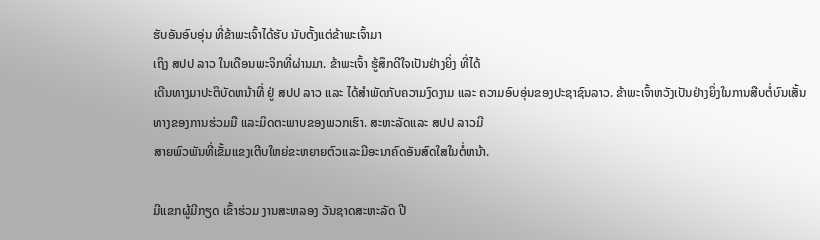ຮັບອັນອົບອຸ່ນ ທີ່ຂ້າພະເຈົ້າໄດ້ຮັບ ນັບຕັ້ງແຕ່ຂ້າພະເຈົ້າມາ
ເຖິງ ສປປ ລາວ ໃນເດືອນພະຈິກທີ່ຜ່ານມາ. ຂ້າພະເຈົ້າ ຮູ້ສຶກດີໃຈເປັນຢ່າງຍິ່ງ ທີ່ໄດ້
ເດີນທາງມາປະຕິບັດຫນ້າທີ່ ຢູ່ ສປປ ລາວ ແລະ ໄດ້ສຳພັດກັບຄວາມງົດງາມ ແລະ ຄວາມອົບອຸ່ນຂອງປະຊາຊົນລາວ. ຂ້າພະເຈົ້າຫວັງເປັນຢ່າງຍິ່ງໃນການສືບຕໍ່ບົນເສັ້ນ
ທາງຂອງການຮ່ວມມື ແລະມິດຕະພາບຂອງພວກເຮົາ. ສະຫະລັດແລະ ສປປ ລາວມີ
ສາຍພົວພັນທີ່ເຂັ້ມແຂງເຕີບໃຫຍ່ຂະຫຍາຍຕົວແລະມີອະນາຄົດອັນສົດໃສໃນຕໍ່ຫນ້າ.

ມີແຂກຜູ້ມີກຽດ ເຂົ້າຮ່ວມ ງານສະຫລອງ ວັນຊາດສະຫະລັດ ປີ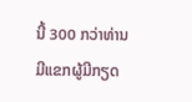ນີ້ 300 ກວ່າທ່ານ
ມີແຂກຜູ້ມີກຽດ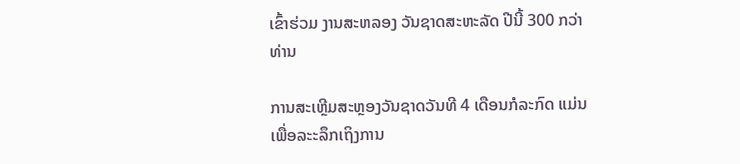ເຂົ້າຮ່ວມ ງານສະຫລອງ ວັນຊາດສະຫະລັດ ປີນີ້ 300 ກວ່າທ່ານ

ການສະເຫຼີມສະຫຼອງວັນຊາດວັນທີ 4 ເດືອນກໍລະກົດ ແມ່ນເພື່ອລະະລຶກເຖິງການ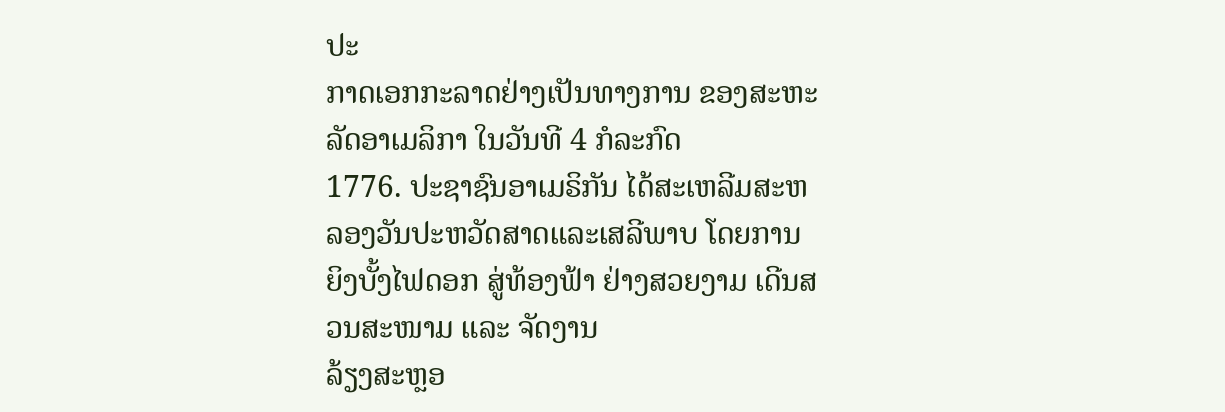ປະ
ກາດເອກກະລາດຢ່າງເປັນທາງການ ຂອງສະຫະລັດອາເມລິກາ ໃນວັນທີ 4 ກໍລະກົດ
1776. ປະຊາຊົນອາເມຣິກັນ ໄດ້ສະເຫລີມສະຫລອງວັນປະຫວັດສາດແລະເສລີພາບ ໂດຍການຍິງບັ້ງໄຟດອກ ສູ່ທ້ອງຟ້າ ຢ່າງສວຍງາມ ເດີນສວນສະໜາມ ແລະ ຈັດງານ
ລ້ຽງສະຫຼອ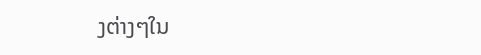ງຕ່າງໆໃນ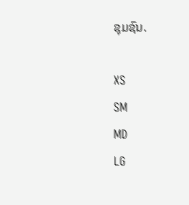ຊຸມຊົນ.

XS
SM
MD
LG